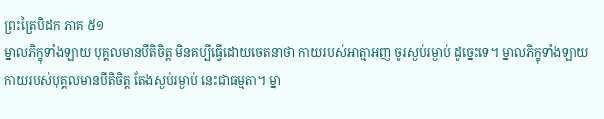ព្រះត្រៃបិដក ភាគ ៥១
ម្នាលភិក្ខុទាំងឡាយ បុគ្គលមានបីតិចិត្ត មិនគប្បីធ្វើដោយចេតនាថា កាយរបស់អាត្មាអញ ចូរស្ងប់រម្ងាប់ ដូច្នេះទេ។ ម្នាលភិក្ខុទាំងឡាយ កាយរបស់បុគ្គលមានបីតិចិត្ត តែងស្ងប់រម្ងាប់ នេះជាធម្មតា។ ម្នា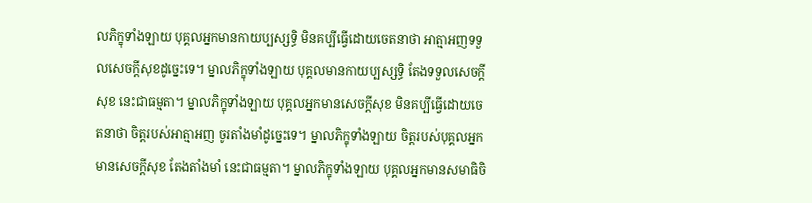លភិក្ខុទាំងឡាយ បុគ្គលអ្នកមានកាយប្បស្សទ្ធិ មិនគប្បីធ្វើដោយចេតនាថា អាត្មាអញទទួលសេចក្តីសុខដូច្នេះទេ។ ម្នាលភិក្ខុទាំងឡាយ បុគ្គលមានកាយប្បស្សទ្ធិ តែងទទួលសេចក្តីសុខ នេះជាធម្មតា។ ម្នាលភិក្ខុទាំងឡាយ បុគ្គលអ្នកមានសេចក្តីសុខ មិនគប្បីធ្វើដោយចេតនាថា ចិត្តរបស់អាត្មាអញ ចូរតាំងមាំដូច្នេះទេ។ ម្នាលភិក្ខុទាំងឡាយ ចិត្តរបស់បុគ្គលអ្នកមានសេចក្តីសុខ តែងតាំងមាំ នេះជាធម្មតា។ ម្នាលភិក្ខុទាំងឡាយ បុគ្គលអ្នកមានសមាធិចិ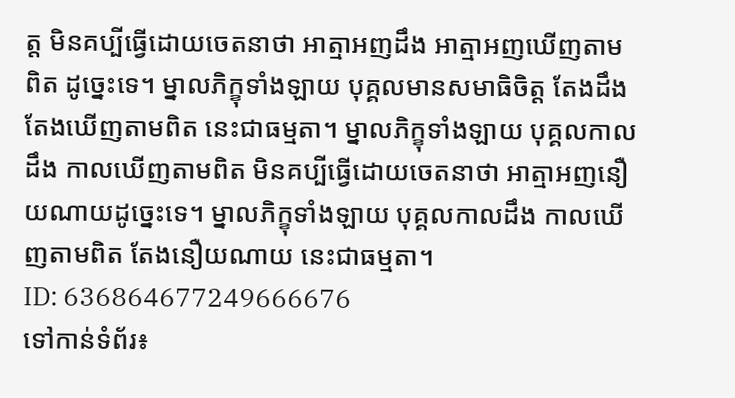ត្ត មិនគប្បីធ្វើដោយចេតនាថា អាត្មាអញដឹង អាត្មាអញឃើញតាមពិត ដូច្នេះទេ។ ម្នាលភិក្ខុទាំងឡាយ បុគ្គលមានសមាធិចិត្ត តែងដឹង តែងឃើញតាមពិត នេះជាធម្មតា។ ម្នាលភិក្ខុទាំងឡាយ បុគ្គលកាលដឹង កាលឃើញតាមពិត មិនគប្បីធ្វើដោយចេតនាថា អាត្មាអញនឿយណាយដូច្នេះទេ។ ម្នាលភិក្ខុទាំងឡាយ បុគ្គលកាលដឹង កាលឃើញតាមពិត តែងនឿយណាយ នេះជាធម្មតា។
ID: 636864677249666676
ទៅកាន់ទំព័រ៖